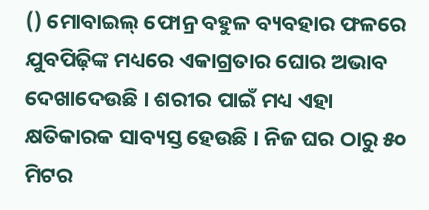() ମୋବାଇଲ୍ ଫୋନ୍ର ବହୁଳ ବ୍ୟବହାର ଫଳରେ ଯୁବପିଢ଼ିଙ୍କ ମଧ୍ୟରେ ଏକାଗ୍ରତାର ଘୋର ଅଭାବ ଦେଖାଦେଉଛି । ଶରୀର ପାଇଁ ମଧ୍ୟ ଏହା କ୍ଷତିକାରକ ସାବ୍ୟସ୍ତ ହେଉଛି । ନିଜ ଘର ଠାରୁ ୫୦ ମିଟର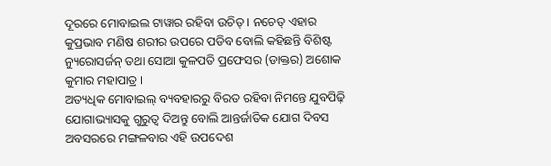ଦୂରରେ ମୋବାଇଲ ଟାୱାର ରହିବା ଉଚିତ୍ । ନଚେତ୍ ଏହାର କୁପ୍ରଭାବ ମଣିଷ ଶରୀର ଉପରେ ପଡିବ ବୋଲି କହିଛନ୍ତି ବିଶିଷ୍ଟ ନ୍ୟୁରୋସର୍ଜନ୍ ତଥା ସୋଆ କୁଳପତି ପ୍ରଫେସର (ଡାକ୍ତର) ଅଶୋକ କୁମାର ମହାପାତ୍ର ।
ଅତ୍ୟଧିକ ମୋବାଇଲ୍ ବ୍ୟବହାରରୁ ବିରତ ରହିବା ନିମନ୍ତେ ଯୁବପିଢ଼ି ଯୋଗାଭ୍ୟାସକୁ ଗୁରୁତ୍ୱ ଦିଅନ୍ତୁ ବୋଲି ଆନ୍ତର୍ଜାତିକ ଯୋଗ ଦିବସ ଅବସରରେ ମଙ୍ଗଳବାର ଏହି ଉପଦେଶ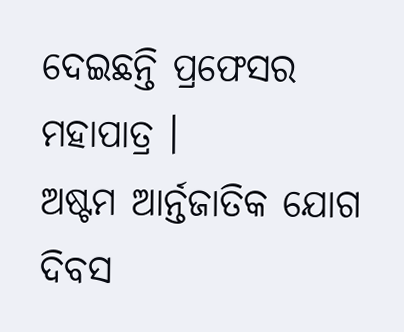ଦେଇଛନ୍ତି ପ୍ରଫେସର ମହାପାତ୍ର ।
ଅଷ୍ଟମ ଆର୍ନ୍ତଜାତିକ ଯୋଗ ଦିବସ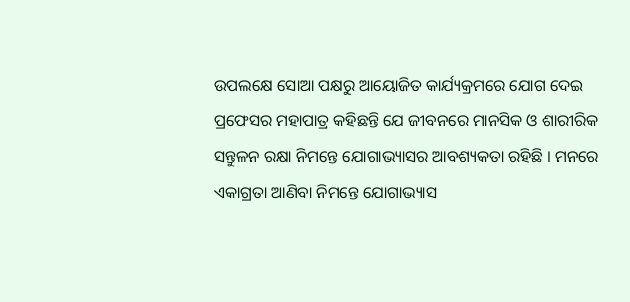ଉପଲକ୍ଷେ ସୋଆ ପକ୍ଷରୁ ଆୟୋଜିତ କାର୍ଯ୍ୟକ୍ରମରେ ଯୋଗ ଦେଇ ପ୍ରଫେସର ମହାପାତ୍ର କହିଛନ୍ତି ଯେ ଜୀବନରେ ମାନସିକ ଓ ଶାରୀରିକ ସନ୍ତୁଳନ ରକ୍ଷା ନିମନ୍ତେ ଯୋଗାଭ୍ୟାସର ଆବଶ୍ୟକତା ରହିଛି । ମନରେ ଏକାଗ୍ରତା ଆଣିବା ନିମନ୍ତେ ଯୋଗାଭ୍ୟାସ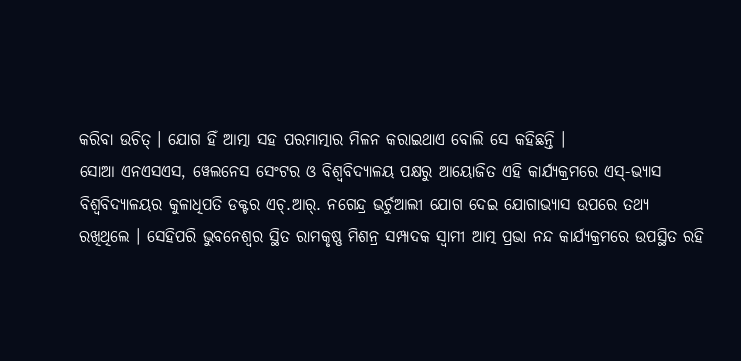କରିବା ଉଚିତ୍ । ଯୋଗ ହିଁ ଆତ୍ମା ସହ ପରମାତ୍ମାର ମିଳନ କରାଇଥାଏ ବୋଲି ସେ କହିଛନ୍ତି ।
ସୋଆ ଏନଏସଏସ, ୱେଲନେସ ସେଂଟର ଓ ବିଶ୍ୱବିଦ୍ୟାଳୟ ପକ୍ଷରୁ ଆୟୋଜିତ ଏହି କାର୍ଯ୍ୟକ୍ରମରେ ଏସ୍-ଭ୍ୟାସ ବିଶ୍ୱବିଦ୍ୟାଳୟର କୁଳାଧିପତି ଡକ୍ଟର ଏଚ୍.ଆର୍. ନଗେନ୍ଦ୍ର ଭର୍ଚୁଆଲୀ ଯୋଗ ଦେଇ ଯୋଗାଭ୍ୟାସ ଉପରେ ତଥ୍ୟ ରଖିଥିଲେ । ସେହିପରି ଭୁବନେଶ୍ୱର ସ୍ଥିତ ରାମକୃଷ୍ଣ ମିଶନ୍ର ସମ୍ପାଦକ ସ୍ୱାମୀ ଆତ୍ମ ପ୍ରଭା ନନ୍ଦ କାର୍ଯ୍ୟକ୍ରମରେ ଉପସ୍ଥିତ ରହି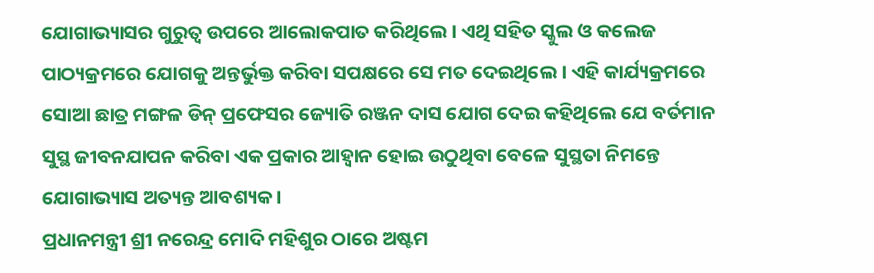ଯୋଗାଭ୍ୟାସର ଗୁରୁତ୍ୱ ଉପରେ ଆଲୋକପାତ କରିଥିଲେ । ଏଥି ସହିତ ସ୍କୁଲ ଓ କଲେଜ ପାଠ୍ୟକ୍ରମରେ ଯୋଗକୁ ଅନ୍ତର୍ଭୁକ୍ତ କରିବା ସପକ୍ଷରେ ସେ ମତ ଦେଇଥିଲେ । ଏହି କାର୍ଯ୍ୟକ୍ରମରେ ସୋଆ ଛାତ୍ର ମଙ୍ଗଳ ଡିନ୍ ପ୍ରଫେସର ଜ୍ୟୋତି ରଞ୍ଜନ ଦାସ ଯୋଗ ଦେଇ କହିଥିଲେ ଯେ ବର୍ତମାନ ସୁସ୍ଥ ଜୀବନଯାପନ କରିବା ଏକ ପ୍ରକାର ଆହ୍ୱାନ ହୋଇ ଉଠୁଥିବା ବେଳେ ସୁସ୍ଥତା ନିମନ୍ତେ ଯୋଗାଭ୍ୟାସ ଅତ୍ୟନ୍ତ ଆବଶ୍ୟକ ।
ପ୍ରଧାନମନ୍ତ୍ରୀ ଶ୍ରୀ ନରେନ୍ଦ୍ର ମୋଦି ମହିଶୁର ଠାରେ ଅଷ୍ଟମ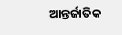ଆନ୍ତର୍ଜାତିକ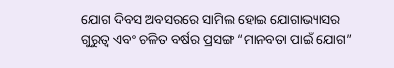ଯୋଗ ଦିବସ ଅବସରରେ ସାମିଲ ହୋଇ ଯୋଗାଭ୍ୟାସର ଗୁରୁତ୍ୱ ଏବଂ ଚଳିତ ବର୍ଷର ପ୍ରସଙ୍ଗ “ମାନବତା ପାଇଁ ଯୋଗ”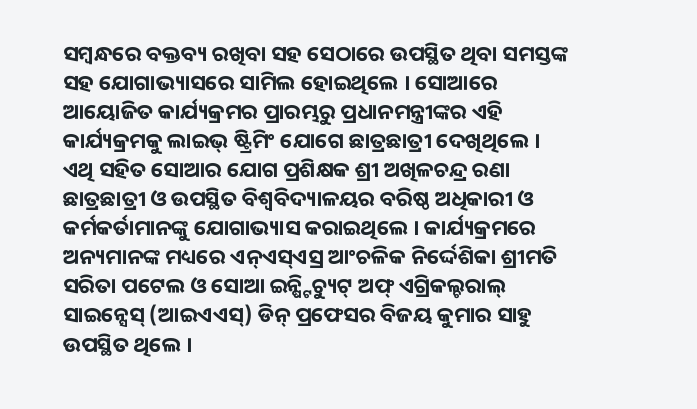ସମ୍ବନ୍ଧରେ ବକ୍ତବ୍ୟ ରଖିବା ସହ ସେଠାରେ ଉପସ୍ଥିତ ଥିବା ସମସ୍ତଙ୍କ ସହ ଯୋଗାଭ୍ୟାସରେ ସାମିଲ ହୋଇଥିଲେ । ସୋଆରେ ଆୟୋଜିତ କାର୍ଯ୍ୟକ୍ରମର ପ୍ରାରମ୍ଭରୁ ପ୍ରଧାନମନ୍ତ୍ରୀଙ୍କର ଏହି କାର୍ଯ୍ୟକ୍ରମକୁ ଲାଇଭ୍ ଷ୍ଟ୍ରିମିଂ ଯୋଗେ ଛାତ୍ରଛାତ୍ରୀ ଦେଖିଥିଲେ । ଏଥି ସହିତ ସୋଆର ଯୋଗ ପ୍ରଶିକ୍ଷକ ଶ୍ରୀ ଅଖିଳଚନ୍ଦ୍ର ରଣା ଛାତ୍ରଛାତ୍ରୀ ଓ ଉପସ୍ଥିତ ବିଶ୍ୱବିଦ୍ୟାଳୟର ବରିଷ୍ଠ ଅଧିକାରୀ ଓ କର୍ମକର୍ତାମାନଙ୍କୁ ଯୋଗାଭ୍ୟାସ କରାଇଥିଲେ । କାର୍ଯ୍ୟକ୍ରମରେ ଅନ୍ୟମାନଙ୍କ ମଧ୍ୟରେ ଏନ୍ଏସ୍ଏସ୍ର ଆଂଚଳିକ ନିର୍ଦ୍ଦେଶିକା ଶ୍ରୀମତି ସରିତା ପଟେଲ ଓ ସୋଆ ଇନ୍ଷ୍ଟିଚ୍ୟୁଟ୍ ଅଫ୍ ଏଗ୍ରିକଲ୍ଚରାଲ୍ ସାଇନ୍ସେସ୍ (ଆଇଏଏସ୍) ଡିନ୍ ପ୍ରଫେସର ବିଜୟ କୁମାର ସାହୁ ଉପସ୍ଥିତ ଥିଲେ ।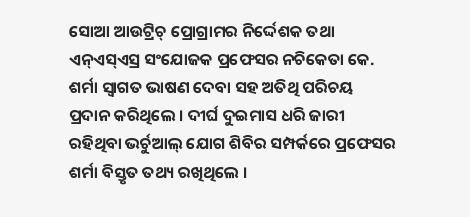ସୋଆ ଆଉଟ୍ରିଚ୍ ପ୍ରୋଗ୍ରାମର ନିର୍ଦ୍ଦେଶକ ତଥା ଏନ୍ଏସ୍ଏସ୍ର ସଂଯୋଜକ ପ୍ରଫେସର ନଚିକେତା କେ. ଶର୍ମା ସ୍ୱାଗତ ଭାଷଣ ଦେବା ସହ ଅତିଥି ପରିଚୟ ପ୍ରଦାନ କରିଥିଲେ । ଦୀର୍ଘ ଦୁଇମାସ ଧରି ଜାରୀ ରହିଥିବା ଭର୍ଚୁଆଲ୍ ଯୋଗ ଶିବିର ସମ୍ପର୍କରେ ପ୍ରଫେସର ଶର୍ମା ବିସ୍ତୃତ ତଥ୍ୟ ରଖିଥିଲେ ।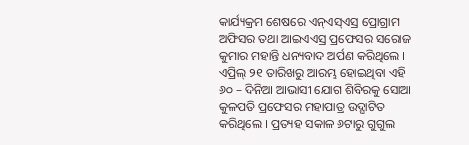କାର୍ଯ୍ୟକ୍ରମ ଶେଷରେ ଏନ୍ଏସ୍ଏସ୍ର ପ୍ରୋଗ୍ରାମ ଅଫିସର ତଥା ଆଇଏଏସ୍ର ପ୍ରଫେସର ସରୋଜ କୁମାର ମହାନ୍ତି ଧନ୍ୟବାଦ ଅର୍ପଣ କରିଥିଲେ ।
ଏପ୍ରିଲ୍ ୨୧ ତାରିଖରୁ ଆରମ୍ଭ ହୋଇଥିବା ଏହି ୬୦ – ଦିନିଆ ଆଭାସୀ ଯୋଗ ଶିବିରକୁ ସୋଆ କୁଳପତି ପ୍ରଫେସର ମହାପାତ୍ର ଉଦ୍ଘାଟିତ କରିଥିଲେ । ପ୍ରତ୍ୟହ ସକାଳ ୬ଟାରୁ ଗୁଗୁଲ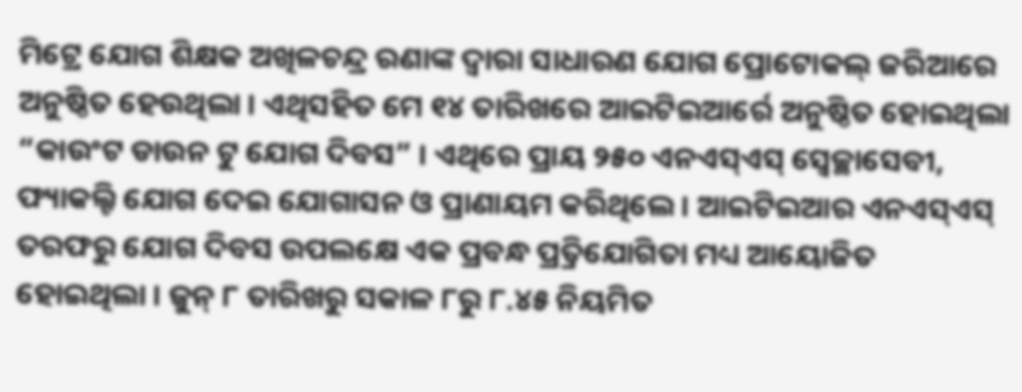ମିଟ୍ରେ ଯୋଗ ଶିକ୍ଷକ ଅଖିଳଚନ୍ଦ୍ର ରଣାଙ୍କ ଦ୍ୱାରା ସାଧାରଣ ଯୋଗ ପ୍ରୋଟୋକଲ୍ ଜରିଆରେ ଅନୁଷ୍ଠିତ ହେଉଥିଲା । ଏଥିସହିତ ମେ ୧୪ ତାରିଖରେ ଆଇଟିଇଆର୍ରେ ଅନୁଷ୍ଠିତ ହୋଇଥିଲା “କାଉଂଟ ଡାଉନ ଟୁ ଯୋଗ ଦିବସ” । ଏଥିରେ ପ୍ରାୟ ୨୫୦ ଏନଏସ୍ଏସ୍ ସ୍ୱେଚ୍ଛାସେବୀ, ଫ୍ୟାକଲ୍ଟି ଯୋଗ ଦେଇ ଯୋଗାସନ ଓ ପ୍ରାଣାୟମ କରିଥିଲେ । ଆଇଟିଇଆର ଏନଏସ୍ଏସ୍ ତରଫରୁ ଯୋଗ ଦିବସ ଉପଲକ୍ଷେ ଏକ ପ୍ରବନ୍ଧ ପ୍ର୍ରତିଯୋଗିତା ମଧ୍ୟ ଆୟୋଜିତ ହୋଇଥିଲା । ଜୁନ୍ ୮ ତାରିଖରୁ ସକାଳ ୮ରୁ ୮.୪୫ ନିୟମିତ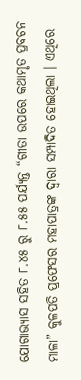ଯୋଗାଭ୍ୟାସ ସହିତ ୮.୪୫ ରୁ ୮.୫୫ ପର୍ଯ୍ୟନ୍ତ “ଗୀତା ଉପରେ କଥାମୃତ ପ୍ରବଚନ ମାଳା” କୁଳପତି ପ୍ରଫେସର ମହାପାତ୍ରଙ୍କ ଦ୍ୱାରା ସମ୍ପାଦିତ ହୋଇଥିଲା । ଏଥିରେ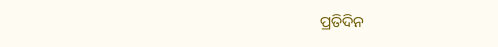ପ୍ରତିଦିନ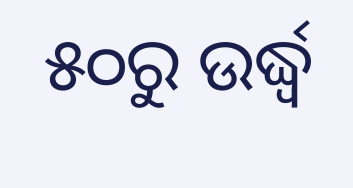୫୦ରୁ ଉର୍ଦ୍ଧ୍ୱ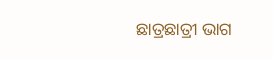ଛାତ୍ରଛାତ୍ରୀ ଭାଗ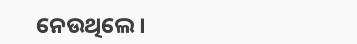ନେଉଥିଲେ ।